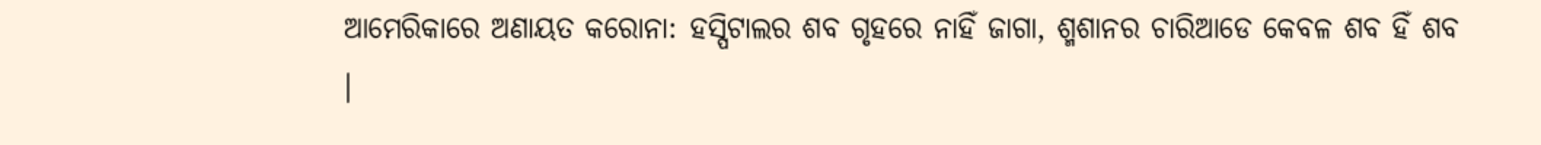ଆମେରିକାରେ ଅଣାୟତ କରୋନା: ହସ୍ପିଟାଲର ଶବ ଗୃହରେ ନାହିଁ ଜାଗା, ଶ୍ମଶାନର ଚାରିଆଡେ କେବଳ ଶବ ହିଁ ଶବ ।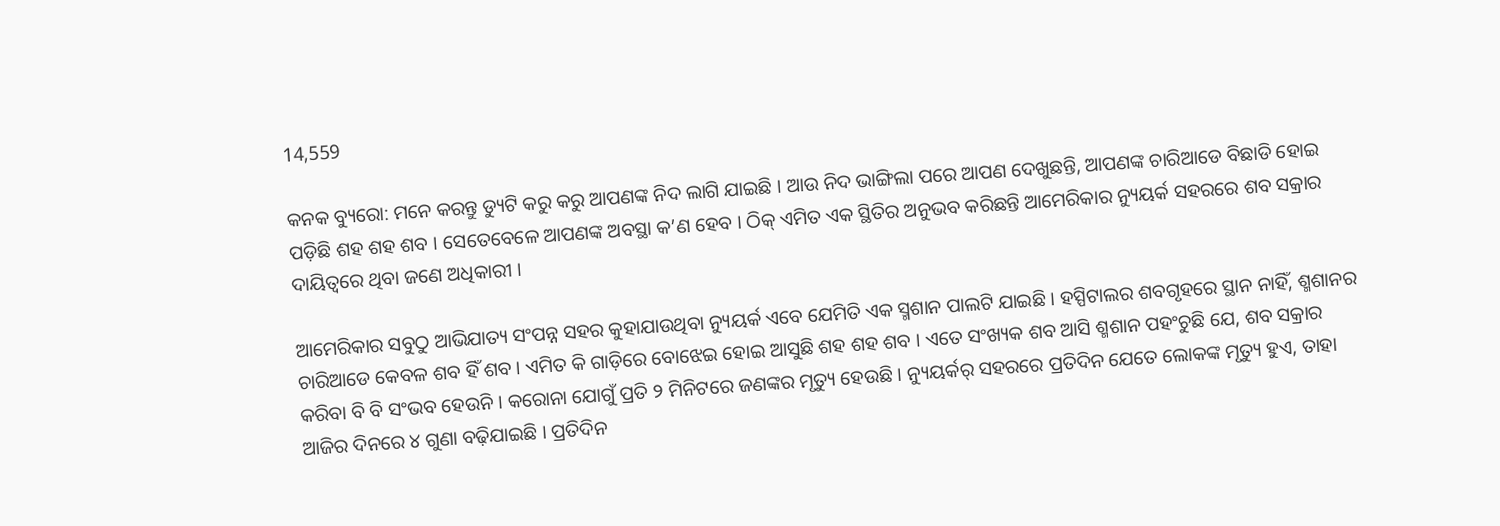14,559

କନକ ବ୍ୟୁରୋ: ମନେ କରନ୍ତୁ ଡ୍ୟୁଟି କରୁ କରୁ ଆପଣଙ୍କ ନିଦ ଲାଗି ଯାଇଛି । ଆଉ ନିଦ ଭାଙ୍ଗିଲା ପରେ ଆପଣ ଦେଖୁଛନ୍ତି, ଆପଣଙ୍କ ଚାରିଆଡେ ବିଛାଡି ହୋଇ ପଡ଼ିଛି ଶହ ଶହ ଶବ । ସେତେବେଳେ ଆପଣଙ୍କ ଅବସ୍ଥା କ’ଣ ହେବ । ଠିକ୍ ଏମିତ ଏକ ସ୍ଥିତିର ଅନୁଭବ କରିଛନ୍ତି ଆମେରିକାର ନ୍ୟୁୟର୍କ ସହରରେ ଶବ ସକ୍ରାର ଦାୟିତ୍ୱରେ ଥିବା ଜଣେ ଅଧିକାରୀ ।

ଆମେରିକାର ସବୁଠୁ ଆଭିଯାତ୍ୟ ସଂପନ୍ନ ସହର କୁହାଯାଉଥିବା ନ୍ୟୁୟର୍କ ଏବେ ଯେମିତି ଏକ ସ୍ମଶାନ ପାଲଟି ଯାଇଛି । ହସ୍ପିଟାଲର ଶବଗୃହରେ ସ୍ଥାନ ନାହିଁ, ଶ୍ମଶାନର ଚାରିଆଡେ କେବଳ ଶବ ହିଁ ଶବ । ଏମିତ କି ଗାଡ଼ିରେ ବୋଝେଇ ହୋଇ ଆସୁଛି ଶହ ଶହ ଶବ । ଏତେ ସଂଖ୍ୟକ ଶବ ଆସି ଶ୍ମଶାନ ପହଂଚୁଛି ଯେ, ଶବ ସକ୍ରାର କରିବା ବି ବି ସଂଭବ ହେଉନି । କରୋନା ଯୋଗୁଁ ପ୍ରତି ୨ ମିନିଟରେ ଜଣଙ୍କର ମୃତ୍ୟୁ ହେଉଛି । ନ୍ୟୁୟର୍କର୍ ସହରରେ ପ୍ରତିଦିନ ଯେତେ ଲୋକଙ୍କ ମୃତ୍ୟୁ ହୁଏ, ତାହା ଆଜିର ଦିନରେ ୪ ଗୁଣା ବଢ଼ିଯାଇଛି । ପ୍ରତିଦିନ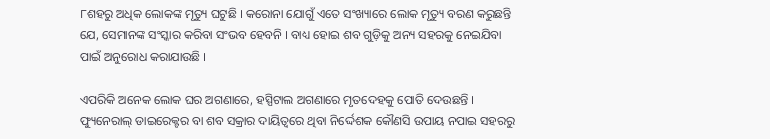୮ଶହରୁ ଅଧିକ ଲୋକଙ୍କ ମୃତ୍ୟୁ ଘଟୁଛି । କରୋନା ଯୋଗୁଁ ଏତେ ସଂଖ୍ୟାରେ ଲୋକ ମୃତ୍ୟୁ ବରଣ କରୁଛନ୍ତି ଯେ, ସେମାନଙ୍କ ସଂସ୍କାର କରିବା ସଂଭବ ହେବନି । ବାଧ୍ୟ ହୋଇ ଶବ ଗୁଡ଼ିକୁ ଅନ୍ୟ ସହରକୁ ନେଇଯିବା ପାଇଁ ଅନୁରୋଧ କରାଯାଉଛି ।

ଏପରିକି ଅନେକ ଲୋକ ଘର ଅଗଣାରେ, ହସ୍ପିଟାଲ ଅଗଣାରେ ମୃତଦେହକୁ ପୋତି ଦେଉଛନ୍ତି । ଫ୍ୟୁନେରାଲ୍ ଡାଇରେକ୍ଟର ବା ଶବ ସକ୍ରାର ଦାୟିତ୍ୱରେ ଥିବା ନିର୍ଦ୍ଦେଶକ କୌଣସି ଉପାୟ ନପାଇ ସହରରୁ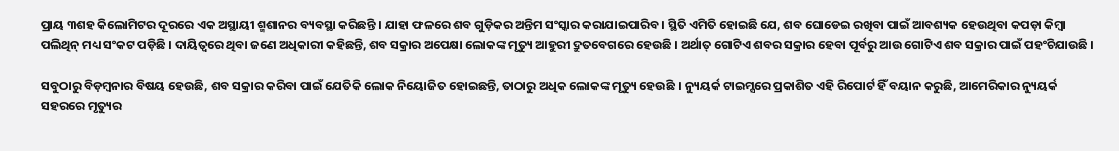ପ୍ରାୟ ୩ଶହ କିଲୋମିଟର ଦୂରରେ ଏକ ଅସ୍ଥାୟୀ ଶ୍ମଶାନର ବ୍ୟବସ୍ଥା କରିଛନ୍ତି । ଯାହା ଫଳରେ ଶବ ଗୁଡ଼ିକର ଅନ୍ତିମ ସଂସ୍କାର କରାଯାଇପାରିବ । ସ୍ଥିତି ଏମିତି ହୋଇଛି ଯେ, ଶବ ଘୋଡେଇ ରଖିବା ପାଇଁ ଆବଶ୍ୟକ ହେଉଥିବା କପଡ଼ା କିମ୍ବା ପଲିଥିନ୍ ମଧ୍ୟ ସଂକଟ ପଡ଼ିଛି । ଦାୟିତ୍ୱରେ ଥିବା ଜଣେ ଅଧିକାରୀ କହିଛନ୍ତି, ଶବ ସକ୍ରାର ଅପେକ୍ଷା ଲୋକଙ୍କ ମୃତ୍ୟୁ ଆହୁରୀ ଦ୍ରୁତବେଗରେ ହେଉଛି । ଅର୍ଥାତ୍ ଗୋଟିଏ ଶବର ସକ୍ରାର ହେବା ପୂର୍ବରୁ ଆଉ ଗୋଟିଏ ଶବ ସକ୍ରାର ପାଇଁ ପହଂଚିଯାଉଛି ।

ସବୁଠାରୁ ବିଡ଼ମ୍ବନାର ବିଷୟ ହେଉଛି, ଶବ ସକ୍ରାର କରିବା ପାଇଁ ଯେତିକି ଲୋକ ନିୟୋଜିତ ହୋଇଛନ୍ତି, ତାଠାରୁ ଅଧିକ ଲୋକଙ୍କ ମୃତ୍ୟୁ ହେଉଛି । ନ୍ୟୁୟର୍କ ଟାଇମ୍ସରେ ପ୍ରକାଶିତ ଏହି ରିପୋର୍ଟ ହିଁ ବୟାନ କରୁଛି, ଆମେରିକାର ନ୍ୟୁୟର୍କ ସହରରେ ମୃତ୍ୟୁର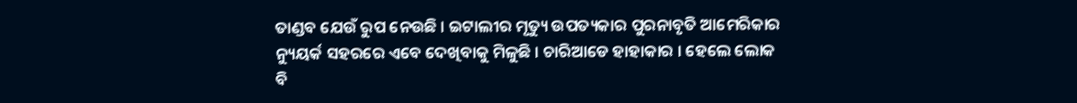ତାଣ୍ଡବ ଯେଉଁ ରୁପ ନେଉଛି । ଇଟାଲୀର ମୃତ୍ୟୁ ଉପତ୍ୟକାର ପୁରନାବୃତି ଆମେରିକାର ନ୍ୟୁୟର୍କ ସହରରେ ଏବେ ଦେଖିବାକୁ ମିଳୁଛି । ଚାରିଆଡେ ହାହାକାର । ହେଲେ ଲୋକ ବି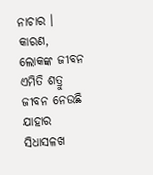ନାଚାର । କାରଣ, ଲୋକଙ୍କ ଜୀବନ ଏମିତି ଶତ୍ରୁ ଜୀବନ ନେଉଛି ଯାହାର ସିଧାସଳଖ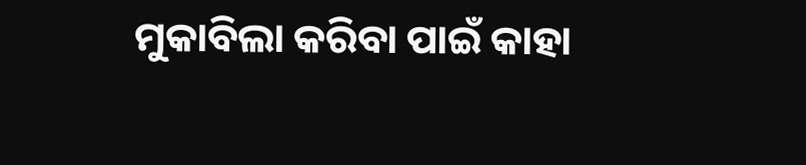ମୁକାବିଲା କରିବା ପାଇଁ କାହା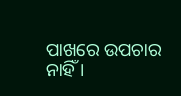ପାଖରେ ଉପଚାର ନାହିଁ ।